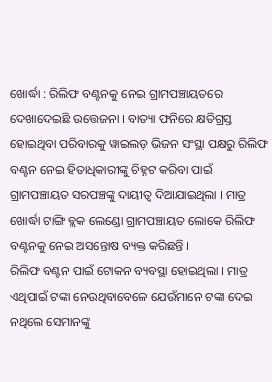ଖୋର୍ଦ୍ଧା : ରିଲିଫ ବଣ୍ଟନକୁ ନେଇ ଗ୍ରାମପଞ୍ଚାୟତରେ ଦେଖାଦେଇଛି ଉତ୍ତେଜନା । ବାତ୍ୟା ଫନିରେ କ୍ଷତିଗ୍ରସ୍ତ ହୋଇଥିବା ପରିବାରକୁ ୱାଇଲଡ଼ ଭିଜନ ସଂସ୍ଥା ପକ୍ଷରୁ ରିଲିଫ ବଣ୍ଟନ ନେଇ ହିତାଧିକାରୀଙ୍କୁ ଚିହ୍ନଟ କରିବା ପାଇଁ ଗ୍ରାମପଞ୍ଚାୟତ ସରପଞ୍ଚଙ୍କୁ ଦାୟୀତ୍ବ ଦିଆଯାଇଥିଲା । ମାତ୍ର ଖୋର୍ଦ୍ଧା ଟାଙ୍ଗି ବ୍ଲକ ଲେଣ୍ଡୋ ଗ୍ରାମପଞ୍ଚାୟତ ଲୋକେ ରିଲିଫ ବଣ୍ଟନକୁ ନେଇ ଅସନ୍ତୋଷ ବ୍ୟକ୍ତ କରିଛନ୍ତି ।
ରିଲିଫ ବଣ୍ଟନ ପାଇଁ ଟୋକନ ବ୍ୟବସ୍ଥା ହୋଇଥିଲା । ମାତ୍ର ଏଥିପାଇଁ ଟଙ୍କା ନେଉଥିବାବେଳେ ଯେଉଁମାନେ ଟଙ୍କା ଦେଇ ନଥିଲେ ସେମାନଙ୍କୁ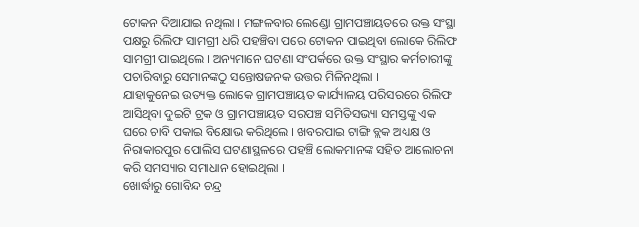ଟୋକନ ଦିଆଯାଇ ନଥିଲା । ମଙ୍ଗଳବାର ଲେଣ୍ଡୋ ଗ୍ରାମପଞ୍ଚାୟତରେ ଉକ୍ତ ସଂସ୍ଥା ପକ୍ଷରୁ ରିଲିଫ ସାମଗ୍ରୀ ଧରି ପହଞ୍ଚିବା ପରେ ଟୋକନ ପାଇଥିବା ଲୋକେ ରିଲିଫ ସାମଗ୍ରୀ ପାଇଥିଲେ । ଅନ୍ୟମାନେ ଘଟଣା ସଂପର୍କରେ ଉକ୍ତ ସଂସ୍ଥାର କର୍ମଚାରୀଙ୍କୁ ପଚାରିବାରୁ ସେମାନଙ୍କଠୁ ସନ୍ତୋଷଜନକ ଉତ୍ତର ମିଳିନଥିଲା ।
ଯାହାକୁନେଇ ଉତ୍ୟକ୍ତ ଲୋକେ ଗ୍ରାମପଞ୍ଚାୟତ କାର୍ଯ୍ୟାଳୟ ପରିସରରେ ରିଲିଫ ଆସିଥିବା ଦୁଇଟି ଟ୍ରକ ଓ ଗ୍ରାମପଞ୍ଚାୟତ ସରପଞ୍ଚ ସମିତିସଭ୍ୟା ସମସ୍ତଙ୍କୁ ଏକ ଘରେ ଚାବି ପକାଇ ବିକ୍ଷୋଭ କରିଥିଲେ । ଖବରପାଇ ଟାଙ୍ଗି ବ୍ଲକ ଅଧ୍ୟକ୍ଷ ଓ ନିରାକାରପୁର ପୋଲିସ ଘଟଣାସ୍ଥଳରେ ପହଞ୍ଚି ଲୋକମାନଙ୍କ ସହିତ ଆଲୋଚନା କରି ସମସ୍ୟାର ସମାଧାନ ହୋଇଥିଲା ।
ଖୋର୍ଦ୍ଧାରୁ ଗୋବିନ୍ଦ ଚନ୍ଦ୍ର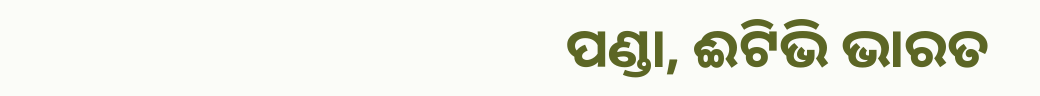ପଣ୍ଡା, ଈଟିଭି ଭାରତ